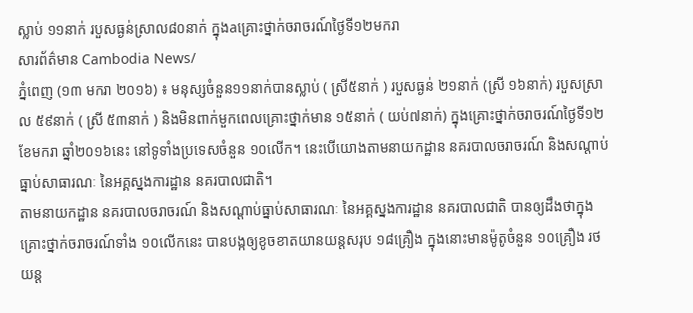ស្លាប់ ១១នាក់ របួសធ្ងន់ស្រាល៨០នាក់ ក្នុងaគ្រោះថ្នាក់ចរាចរណ៍ថ្ងៃទី១២មករា
សារព័ត៌មាន Cambodia News/
ភ្នំពេញ (១៣ មករា ២០១៦) ៖ មនុស្សចំនួន១១នាក់បានស្លាប់ ( ស្រី៥នាក់ ) របួសធ្ងន់ ២១នាក់ (ស្រី ១៦នាក់) របួសស្រាល ៥៩នាក់ ( ស្រី ៥៣នាក់ ) និងមិនពាក់មួកពេលគ្រោះថ្នាក់មាន ១៥នាក់ ( យប់៧នាក់) ក្នុងគ្រោះថ្នាក់ចរាចរណ៍ថ្ងៃទី១២ ខែមករា ឆ្នាំ២០១៦នេះ នៅទូទាំងប្រទេសចំនួន ១០លើក។ នេះបើយោងតាមនាយកដ្ឋាន នគរបាលចរាចរណ៍ និងសណ្តាប់ធ្នាប់សាធារណៈ នៃអគ្គស្នងការដ្ឋាន នគរបាលជាតិ។
តាមនាយកដ្ឋាន នគរបាលចរាចរណ៍ និងសណ្តាប់ធ្នាប់សាធារណៈ នៃអគ្គស្នងការដ្ឋាន នគរបាលជាតិ បានឲ្យដឹងថាក្នុងគ្រោះថ្នាក់ចរាចរណ៍ទាំង ១០លើកនេះ បានបង្កឲ្យខូចខាតយានយន្តសរុប ១៨គ្រឿង ក្នុងនោះមានម៉ូតូចំនួន ១០គ្រឿង រថយន្ត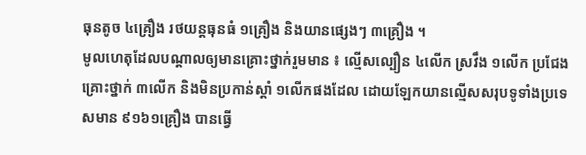ធុនតូច ៤គ្រឿង រថយន្តធុនធំ ១គ្រឿង និងយានផ្សេងៗ ៣គ្រឿង ។
មូលហេតុដែលបណ្តាលឲ្យមានគ្រោះថ្នាក់រួមមាន ៖ ល្មើសល្បឿន ៤លើក ស្រវឹង ១លើក ប្រជែងគ្រោះថ្នាក់ ៣លើក និងមិនប្រកាន់ស្តាំ ១លើកផងដែល ដោយឡែកយានល្មើសសរុបទូទាំងប្រទេសមាន ៩១៦១គ្រឿង បានធ្វើ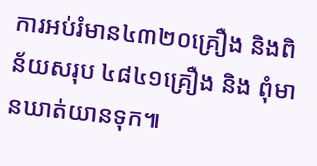ការអប់រំមាន៤៣២០គ្រឿង និងពិន័យសរុប ៤៨៤១គ្រឿង និង ពុំមានឃាត់យានទុក៕